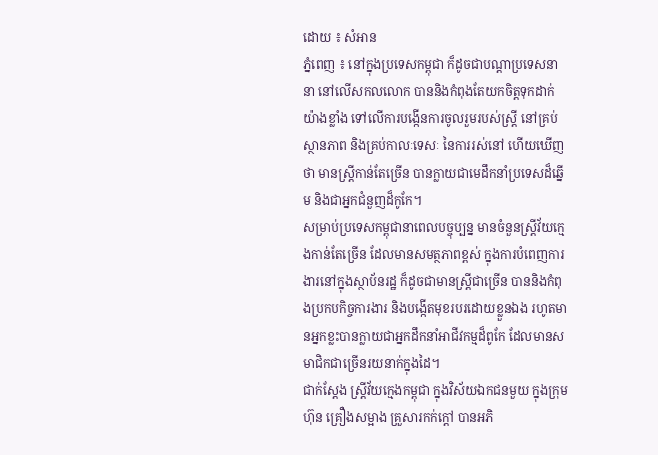ដោយ ៖ សំអាន
ភ្នំពេញ ៖ នៅក្នុងប្រទេសកម្ពុជា ក៏ដូចជាបណ្តាប្រទេសនានា នៅលើសកលលោក បាននិងកំពុងតែយកចិត្តទុកដាក់យ៉ាងខ្លាំង ទៅលើការបង្កើនការចូលរួមរបស់ស្ត្រី នៅគ្រប់ស្ថានភាព និងគ្រប់កាលៈទេសៈ នៃការរស់នៅ ហើយឃើញថា មានស្រ្តីកាន់តែច្រើន បានក្លាយជាមេដឹកនាំប្រទេសដ៏ឆ្នើម និងជាអ្នកជំនួញដ៏កូកែ។
សម្រាប់ប្រទេសកម្ពុជានាពេលបច្ចុប្បន្ន មានចំនួនស្ត្រីវ័យក្មេងកាន់តែច្រើន ដែលមានសមត្ថភាពខ្ពស់ ក្នុងការបំពេញការងារនៅក្នុងស្ថាប័នរដ្ឋ ក៏ដូចជាមានស្រ្តីជាច្រើន បាននិងកំពុងប្រកបកិច្ចការងារ និងបង្កើតមុខរបរដោយខ្លួនឯង រហូតមានអ្នកខ្លះបានក្លាយជាអ្នកដឹកនាំអាជីវកម្មដ៏ពូកែ ដែលមានសមាជិកជាច្រើនរយនាក់ក្នុងដៃ។
ជាក់ស្តែង ស្រ្តីវ័យក្មេងកម្ពុជា ក្នុងវិស័យឯកជនមួយ ក្នុងក្រុមហ៊ុន គ្រឿងសម្អាង គ្រួសារកក់ក្ដៅ បានអភិ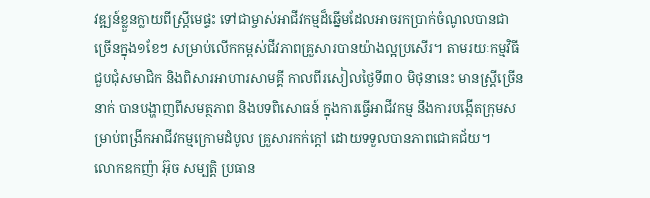វឌ្ឍន៍ខ្លួនក្លាយពីស្រ្តីមេផ្ទះ ទៅជាម្ចាស់អាជីវកម្មដ៏ឆ្នើមដែលអាចរកប្រាក់ចំណូលបានជាច្រើនក្នុង១ខែៗ សម្រាប់លើកកម្ពស់ជីវភាពគ្រួសារបានយ៉ាងល្អប្រសើរ។ តាមរយៈកម្មវិធី ជួបជុំសមាជិក និងពិសារអាហារសាមគ្គី កាលពីរសៀលថ្ងៃទី៣០ មិថុនានេះ មានស្រ្តីច្រើននាក់ បានបង្ហាញពីសមត្ថភាព និងបទពិសោធន៍ ក្នុងការធ្វើអាជីវកម្ម នឹងការបង្កើតក្រុមសម្រាប់ពង្រីកអាជីវកម្មក្រោមដំបូល គ្រួសារកក់ក្តៅ ដោយទទួលបានភាពជោគជ័យ។
លោកឧកញ៉ា អ៊ុច សម្បត្តិ ប្រធាន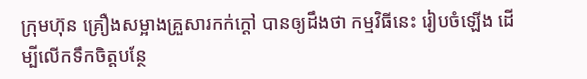ក្រុមហ៊ុន គ្រឿងសម្អាងគ្រួសារកក់ក្ដៅ បានឲ្យដឹងថា កម្មវិធីនេះ រៀបចំឡើង ដើម្បីលើកទឹកចិត្តបន្ថែ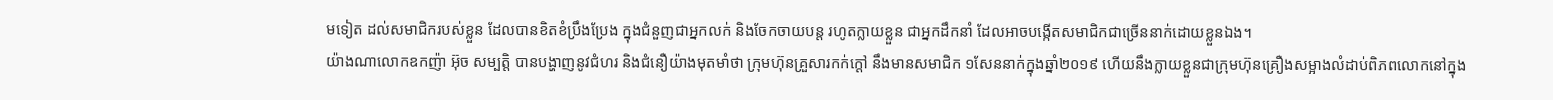មទៀត ដល់សមាជិករបស់ខ្លួន ដែលបានខិតខំប្រឹងប្រែង ក្នុងជំនួញជាអ្នកលក់ និងចែកចាយបន្ត រហូតក្លាយខ្លួន ជាអ្នកដឹកនាំ ដែលអាចបង្កើតសមាជិកជាច្រើននាក់ដោយខ្លួនឯង។
យ៉ាងណាលោកឧកញ៉ា អ៊ុច សម្បត្តិ បានបង្ហាញនូវជំហរ និងជំនឿយ៉ាងមុតមាំថា ក្រុមហ៊ុនគ្រួសារកក់ក្ដៅ នឹងមានសមាជិក ១សែននាក់ក្នុងឆ្នាំ២០១៩ ហើយនឹងក្លាយខ្លួនជាក្រុមហ៊ុនគ្រឿងសម្អាងលំដាប់ពិភពលោកនៅក្នុង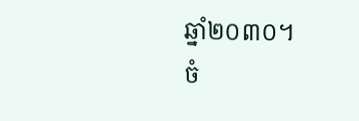ឆ្នាំ២០៣០។
ចំ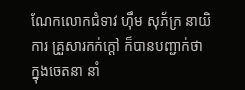ណែកលោកជំទាវ ហ៊ឹម សុភ័ក្រ នាយិការ គ្រួសារកក់ក្តៅ ក៏បានបញ្ជាក់ថា ក្នុងចេតនា នាំ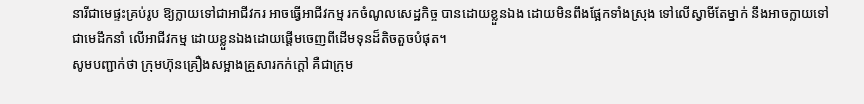នារីជាមេផ្ទះគ្រប់រូប ឱ្យក្លាយទៅជាអាជីវករ អាចធ្វើអាជីវកម្ម រកចំណូលសេដ្ឋកិច្ច បានដោយខ្លួនឯង ដោយមិនពឹងផ្អែកទាំងស្រុង ទៅលើស្វាមីតែម្នាក់ នឹងអាចក្លាយទៅជាមេដឹកនាំ លើអាជីវកម្ម ដោយខ្លួនឯងដោយផ្តើមចេញពីដើមទុនដ៏តិចតួចបំផុត។
សូមបញ្ជាក់ថា ក្រុមហ៊ុនគ្រឿងសម្អាងគ្រួសារកក់ក្ដៅ គឺជាក្រុម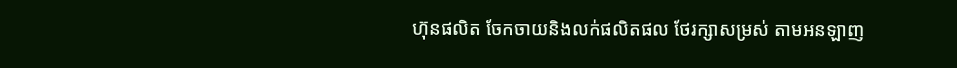ហ៊ុនផលិត ចែកចាយនិងលក់ផលិតផល ថែរក្សាសម្រស់ តាមអនឡាញ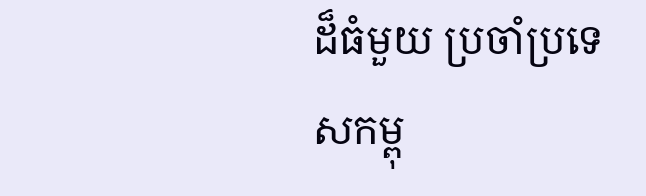ដ៏ធំមួយ ប្រចាំប្រទេសកម្ពុ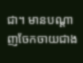ជា។ មានបណ្ដាញចែកចាយជាង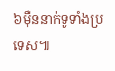៦ម៉ឺននាក់ទូទាំងប្រទេស៕